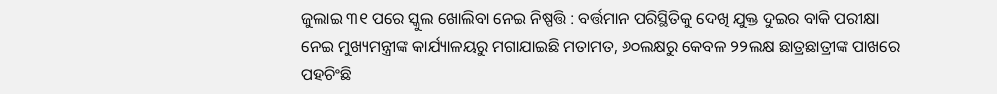ଜୁଲାଇ ୩୧ ପରେ ସ୍କୁଲ ଖୋଲିବା ନେଇ ନିଷ୍ପତ୍ତି : ବର୍ତ୍ତମାନ ପରିସ୍ଥିତିକୁ ଦେଖି ଯୁକ୍ତ ଦୁଇର ବାକି ପରୀକ୍ଷା ନେଇ ମୁଖ୍ୟମନ୍ତ୍ରୀଙ୍କ କାର୍ଯ୍ୟାଳୟରୁ ମଗାଯାଇଛି ମତାମତ, ୬୦ଲକ୍ଷରୁ କେବଳ ୨୨ଲକ୍ଷ ଛାତ୍ରଛାତ୍ରୀଙ୍କ ପାଖରେ ପହଚିଂଛି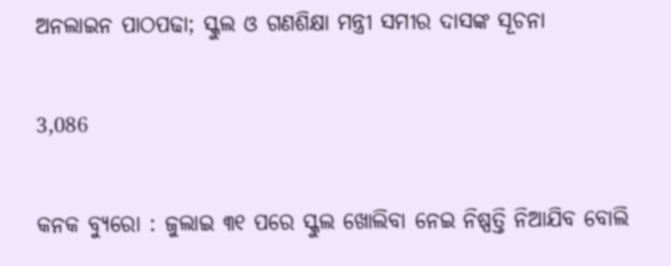ଅନଲାଇନ ପାଠପଢା; ସ୍କୁଲ ଓ ଗଣଶିକ୍ଷା ମନ୍ତ୍ରୀ ସମୀର ଦାସଙ୍କ ସୂଚନା

3,086

କନକ ବ୍ୟୁରୋ : ଜୁଲାଇ ୩୧ ପରେ ସ୍କୁଲ ଖୋଲିବା ନେଇ ନିଷ୍ପତ୍ତି ନିଆଯିବ ବୋଲି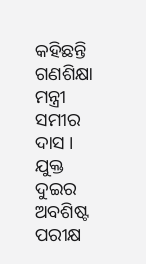କହିଛନ୍ତି ଗଣଶିକ୍ଷା ମନ୍ତ୍ରୀ ସମୀର ଦାସ । ଯୁକ୍ତ ଦୁଇର ଅବଶିଷ୍ଟ ପରୀକ୍ଷ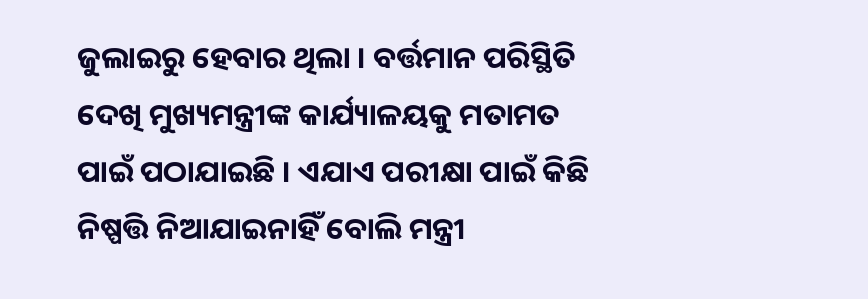ଜୁଲାଇରୁ ହେବାର ଥିଲା । ବର୍ତ୍ତମାନ ପରିସ୍ଥିତି ଦେଖି ମୁଖ୍ୟମନ୍ତ୍ରୀଙ୍କ କାର୍ଯ୍ୟାଳୟକୁ ମତାମତ ପାଇଁ ପଠାଯାଇଛି । ଏଯାଏ ପରୀକ୍ଷା ପାଇଁ କିଛି ନିଷ୍ପତ୍ତି ନିଆଯାଇନାହିଁ ବୋଲି ମନ୍ତ୍ରୀ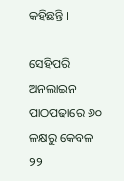କହିଛନ୍ତି ।

ସେହିପରି ଅନଲାଇନ ପାଠପଢାରେ ୬୦ ଳକ୍ଷରୁ କେବଳ ୨୨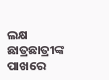ଲକ୍ଷ ଛାତ୍ରଛାତ୍ରୀଙ୍କ ପାଖରେ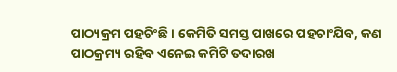ପାଠ୍ୟକ୍ରମ ପହଚିଂଛି । କେମିତି ସମସ୍ତ ପାଖରେ ପହଚାଂଯିବ, କଣ ପାଠକ୍ରମ୍ୟ ରହିବ ଏନେଇ କମିଟି ତଦାରଖ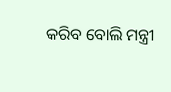କରିବ ବୋଲି ମନ୍ତ୍ରୀ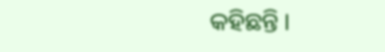କହିଛନ୍ତି ।